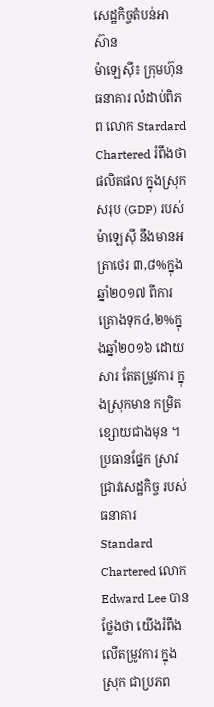សេដ្ឋកិច្ចតំបន់អាស៊ាន
ម៉ាឡេសុី៖ ក្រុមហ៊ុនធនាគារ លំដាប់ពិភព លោក Stardard Chartered រំពឹងថា ផលិតផល ក្នុងស្រុកសរុប (GDP) របស់ ម៉ាឡេស៊ី នឹងមានអត្រាថេរ ៣,៨%ក្នុងឆ្នាំ២០១៧ ពីការគ្រោងទុក៤,២%ក្នុងឆ្នាំ២០១៦ ដោយសារ តែតម្រូវការ ក្នុងស្រុកមាន កម្រិតខ្សោយជាងមុន ។
ប្រធានផ្នែក ស្រាវជ្រាវសេដ្ឋកិច្ច របស់ធនាគារ Standard Chartered លោក Edward Lee បានថ្លែងថា យើងរំពឹង លើតម្រូវការ ក្នុងស្រុក ជាប្រភព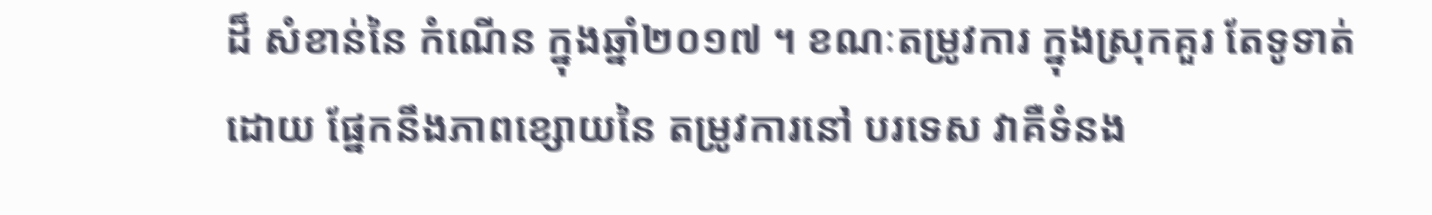ដ៏ សំខាន់នៃ កំណើន ក្នុងឆ្នាំ២០១៧ ។ ខណៈតម្រូវការ ក្នុងស្រុកគួរ តែទូទាត់ ដោយ ផ្នែកនឹងភាពខ្សោយនៃ តម្រូវការនៅ បរទេស វាគឺទំនង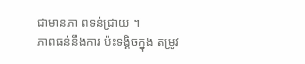ជាមានភា ពទន់ជ្រាយ ។
ភាពធន់នឹងការ ប៉ះទង្គិចក្នុង តម្រូវ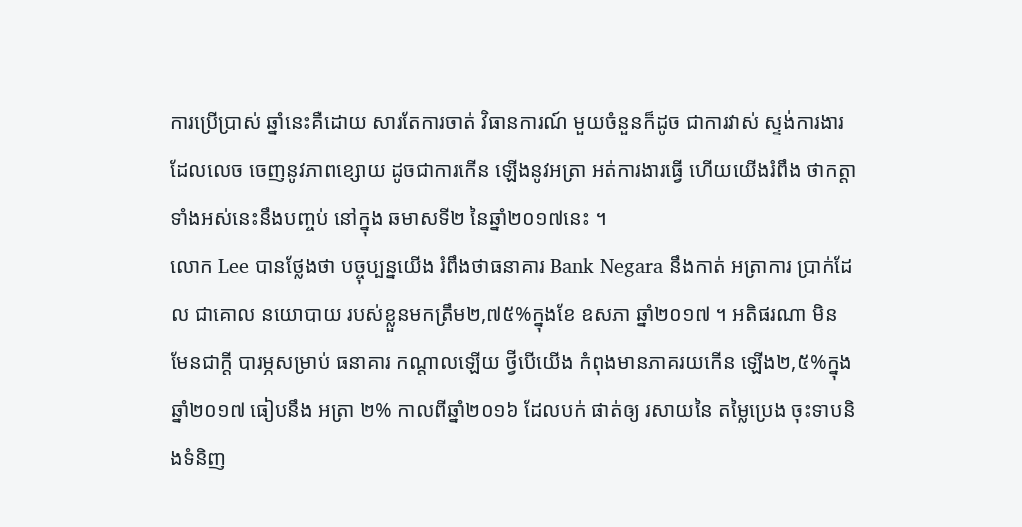ការប្រើប្រាស់ ឆ្នាំនេះគឺដោយ សារតែការចាត់ វិធានការណ៍ មួយចំនួនក៏ដូច ជាការវាស់ ស្ទង់ការងារ ដែលលេច ចេញនូវភាពខ្សោយ ដូចជាការកើន ឡើងនូវអត្រា អត់ការងារធ្វើ ហើយយើងរំពឹង ថាកត្តា ទាំងអស់នេះនឹងបញ្ចប់ នៅក្នុង ឆមាសទី២ នៃឆ្នាំ២០១៧នេះ ។
លោក Lee បានថ្លែងថា បច្ចុប្បន្នយើង រំពឹងថាធនាគារ Bank Negara នឹងកាត់ អត្រាការ ប្រាក់ដែល ជាគោល នយោបាយ របស់ខ្លួនមកត្រឹម២,៧៥%ក្នុងខែ ឧសភា ឆ្នាំ២០១៧ ។ អតិផរណា មិន មែនជាក្តី បារម្ភសម្រាប់ ធនាគារ កណ្តាលឡើយ ថ្វីបើយើង កំពុងមានភាគរយកើន ឡើង២,៥%ក្នុង ឆ្នាំ២០១៧ ធៀបនឹង អត្រា ២% កាលពីឆ្នាំ២០១៦ ដែលបក់ ផាត់ឲ្យ រសាយនៃ តម្លៃប្រេង ចុះទាបនិងទំនិញ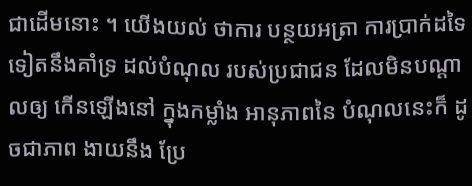ជាដើមនោះ ។ យើងយល់ ថាការ បន្ថយអត្រា ការប្រាក់ដទៃ ទៀតនឹងគាំទ្រ ដល់បំណុល របស់ប្រជាជន ដែលមិនបណ្តាលឲ្យ កើនឡើងនៅ ក្នុងកម្លាំង អានុភាពនៃ បំណុលនេះក៏ ដូចជាភាព ងាយនឹង ប្រែ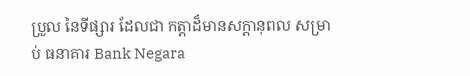ប្រួល នៃទីផ្សារ ដែលជា កត្តាដ៏មានសក្តានុពល សម្រាប់ ធនាគារ Bank Negara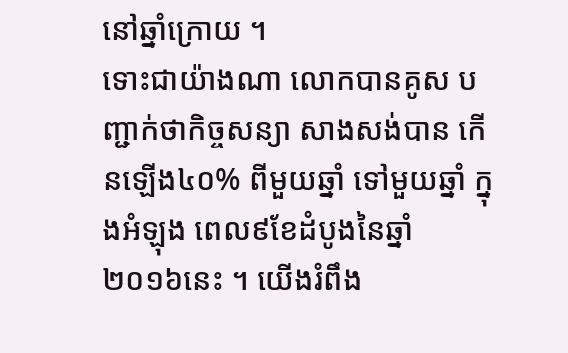នៅឆ្នាំក្រោយ ។
ទោះជាយ៉ាងណា លោកបានគូស បញ្ជាក់ថាកិច្ចសន្យា សាងសង់បាន កើនឡើង៤០% ពីមួយឆ្នាំ ទៅមួយឆ្នាំ ក្នុងអំឡុង ពេល៩ខែដំបូងនៃឆ្នាំ២០១៦នេះ ។ យើងរំពឹង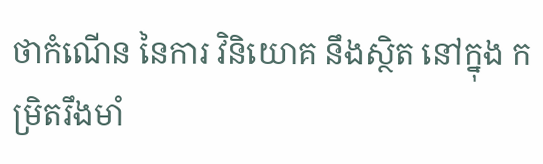ថាកំណើន នៃការ វិនិយោគ នឹងស្ថិត នៅក្នុង កម្រិតរឹងមាំ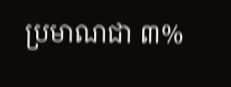ប្រមាណជា ៣%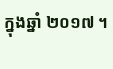ក្នុងឆ្នាំ ២០១៧ ។